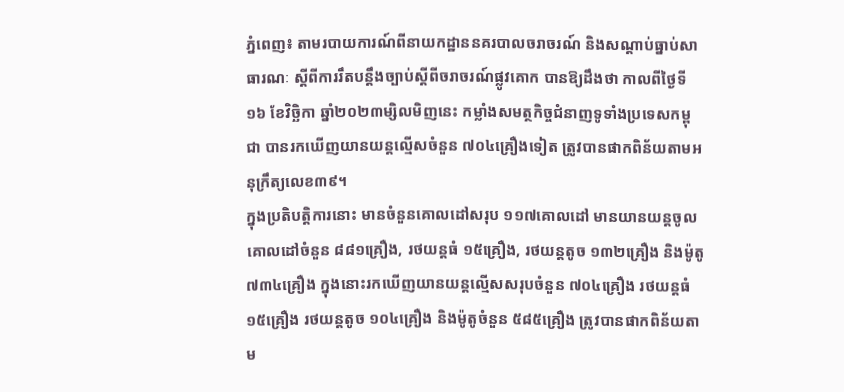ភ្នំពេញ៖ តាមរបាយការណ៍ពីនាយកដ្ឋាននគរបាលចរាចរណ៍ និងសណ្តាប់ធ្នាប់សាធារណៈ ស្តីពីការរឹតបន្ដឹងច្បាប់ស្ដីពីចរាចរណ៍ផ្លូវគោក បានឱ្យដឹងថា កាលពីថ្ងៃទី១៦ ខែវិច្ឆិកា ឆ្នាំ២០២៣ម្សិលមិញនេះ កម្លាំងសមត្ថកិច្ចជំនាញទូទាំងប្រទេសកម្ពុជា បានរកឃើញយានយន្តល្មើសចំនួន ៧០៤គ្រឿងទៀត ត្រូវបានផាកពិន័យតាមអនុក្រឹត្យលេខ៣៩។
ក្នុងប្រតិបត្តិការនោះ មានចំនួនគោលដៅសរុប ១១៧គោលដៅ មានយានយន្តចូលគោលដៅចំនួន ៨៨១គ្រឿង, រថយន្តធំ ១៥គ្រឿង, រថយន្តតូច ១៣២គ្រឿង និងម៉ូតូ ៧៣៤គ្រឿង ក្នុងនោះរកឃើញយានយន្តល្មើសសរុបចំនួន ៧០៤គ្រឿង រថយន្តធំ ១៥គ្រឿង រថយន្តតូច ១០៤គ្រឿង និងម៉ូតូចំនួន ៥៨៥គ្រឿង ត្រូវបានផាកពិន័យតាម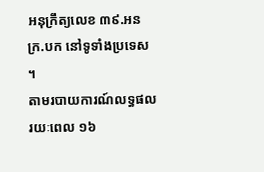អនុក្រឹត្យលេខ ៣៩.អនក្រ.បក នៅទូទាំងប្រទេស ។
តាមរបាយការណ៍លទ្ធផលរយៈពេល ១៦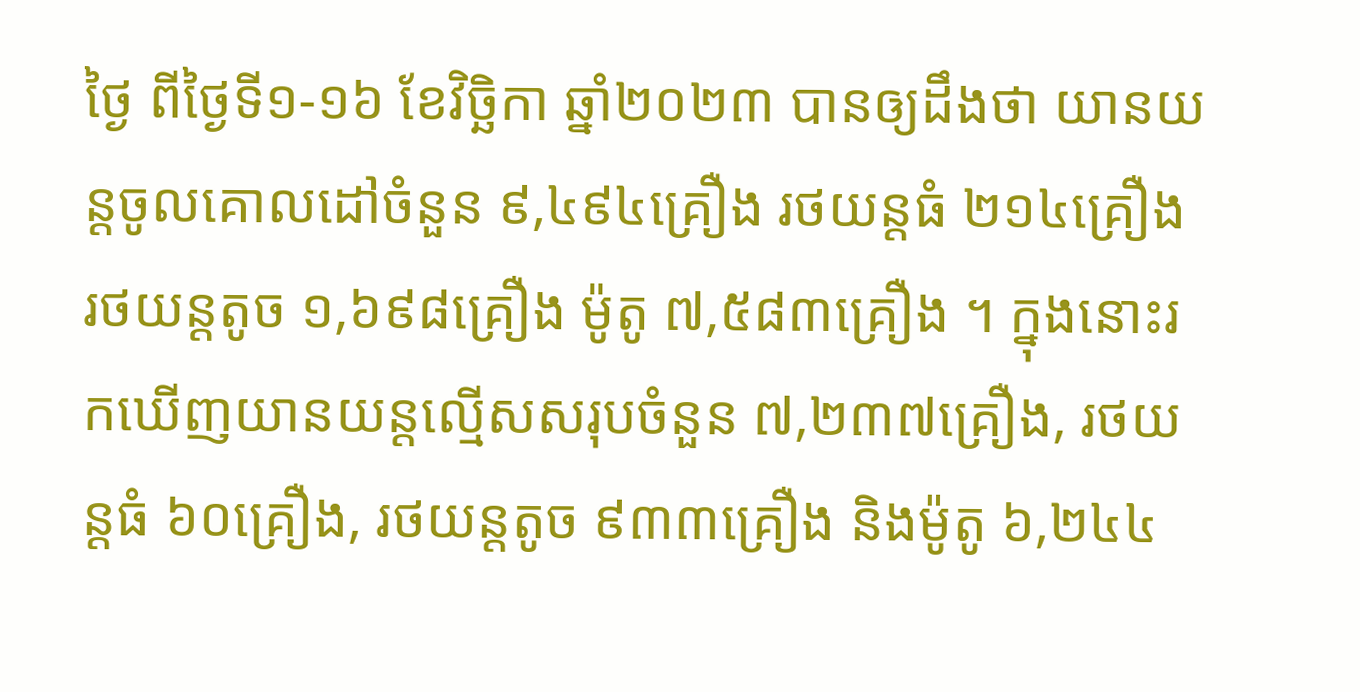ថ្ងៃ ពីថ្ងៃទី១-១៦ ខែវិច្ឆិកា ឆ្នាំ២០២៣ បានឲ្យដឹងថា យានយន្តចូលគោលដៅចំនួន ៩,៤៩៤គ្រឿង រថយន្តធំ ២១៤គ្រឿង រថយន្តតូច ១,៦៩៨គ្រឿង ម៉ូតូ ៧,៥៨៣គ្រឿង ។ ក្នុងនោះរកឃើញយានយន្តល្មើសសរុបចំនួន ៧,២៣៧គ្រឿង, រថយន្តធំ ៦០គ្រឿង, រថយន្តតូច ៩៣៣គ្រឿង និងម៉ូតូ ៦,២៤៤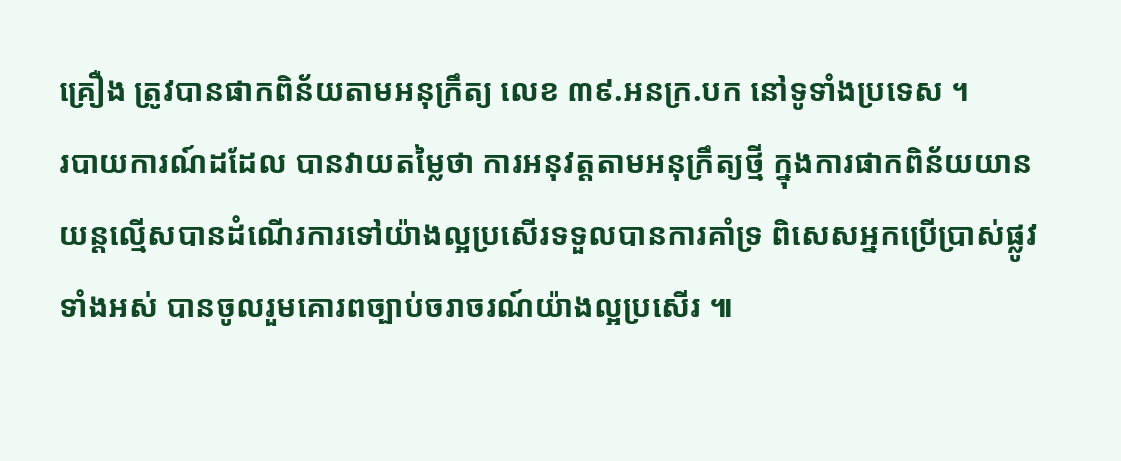គ្រឿង ត្រូវបានផាកពិន័យតាមអនុក្រឹត្យ លេខ ៣៩.អនក្រ.បក នៅទូទាំងប្រទេស ។
របាយការណ៍ដដែល បានវាយតម្លៃថា ការអនុវត្តតាមអនុក្រឹត្យថ្មី ក្នុងការផាកពិន័យយានយន្តល្មើសបានដំណើរការទៅយ៉ាងល្អប្រសើរទទួលបានការគាំទ្រ ពិសេសអ្នកប្រើប្រាស់ផ្លូវទាំងអស់ បានចូលរួមគោរពច្បាប់ចរាចរណ៍យ៉ាងល្អប្រសើរ ៕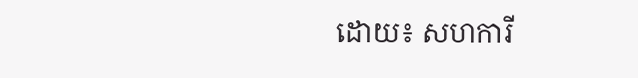ដោយ៖ សហការី